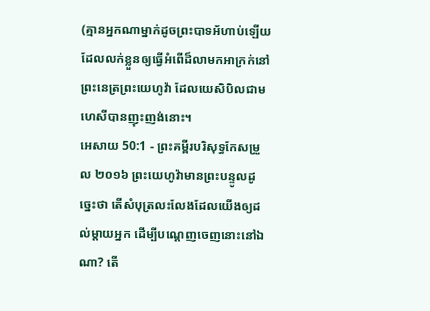(គ្មានអ្នកណាម្នាក់ដូចព្រះបាទអ័ហាប់ឡើយ ដែលលក់ខ្លួនឲ្យធ្វើអំពើដ៏លាមកអាក្រក់នៅព្រះនេត្រព្រះយេហូវ៉ា ដែលយេសិបិលជាមហេសីបានញុះញង់នោះ។
អេសាយ 50:1 - ព្រះគម្ពីរបរិសុទ្ធកែសម្រួល ២០១៦ ព្រះយេហូវ៉ាមានព្រះបន្ទូលដូច្នេះថា តើសំបុត្រលះលែងដែលយើងឲ្យដល់ម្តាយអ្នក ដើម្បីបណ្តេញចេញនោះនៅឯណា? តើ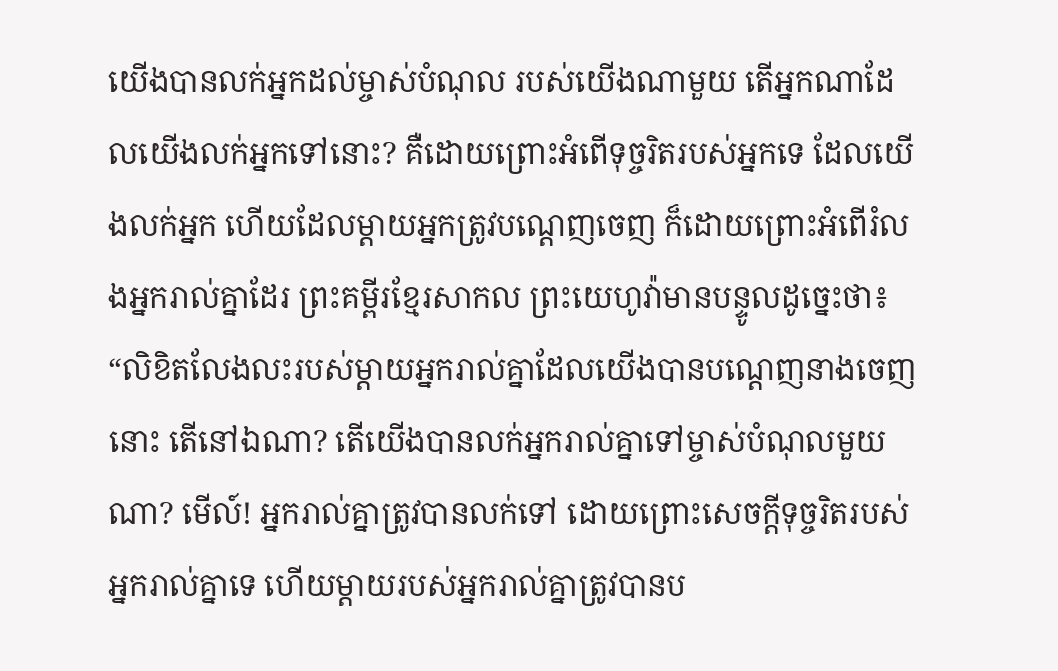យើងបានលក់អ្នកដល់ម្ចាស់បំណុល របស់យើងណាមួយ តើអ្នកណាដែលយើងលក់អ្នកទៅនោះ? គឺដោយព្រោះអំពើទុច្ចរិតរបស់អ្នកទេ ដែលយើងលក់អ្នក ហើយដែលម្តាយអ្នកត្រូវបណ្តេញចេញ ក៏ដោយព្រោះអំពើរំលងអ្នករាល់គ្នាដែរ ព្រះគម្ពីរខ្មែរសាកល ព្រះយេហូវ៉ាមានបន្ទូលដូច្នេះថា៖ “លិខិតលែងលះរបស់ម្ដាយអ្នករាល់គ្នាដែលយើងបានបណ្ដេញនាងចេញនោះ តើនៅឯណា? តើយើងបានលក់អ្នករាល់គ្នាទៅម្ចាស់បំណុលមួយណា? មើល៍! អ្នករាល់គ្នាត្រូវបានលក់ទៅ ដោយព្រោះសេចក្ដីទុច្ចរិតរបស់អ្នករាល់គ្នាទេ ហើយម្ដាយរបស់អ្នករាល់គ្នាត្រូវបានប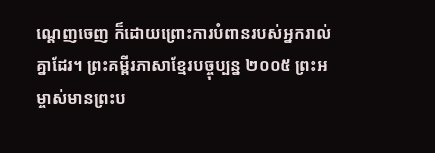ណ្ដេញចេញ ក៏ដោយព្រោះការបំពានរបស់អ្នករាល់គ្នាដែរ។ ព្រះគម្ពីរភាសាខ្មែរបច្ចុប្បន្ន ២០០៥ ព្រះអម្ចាស់មានព្រះប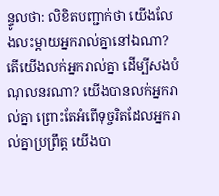ន្ទូលថា: លិខិតបញ្ជាក់ថា យើងលែងលះម្ដាយអ្នករាល់គ្នានៅឯណា? តើយើងលក់អ្នករាល់គ្នា ដើម្បីសងបំណុលនរណា? យើងបានលក់អ្នករាល់គ្នា ព្រោះតែអំពើទុច្ចរិតដែលអ្នករាល់គ្នាប្រព្រឹត្ត យើងបា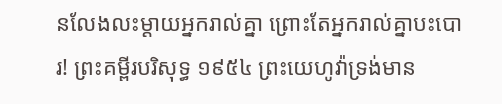នលែងលះម្ដាយអ្នករាល់គ្នា ព្រោះតែអ្នករាល់គ្នាបះបោរ! ព្រះគម្ពីរបរិសុទ្ធ ១៩៥៤ ព្រះយេហូវ៉ាទ្រង់មាន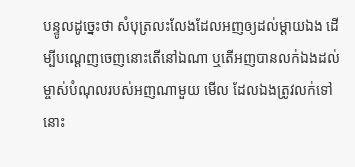បន្ទូលដូច្នេះថា សំបុត្រលះលែងដែលអញឲ្យដល់ម្តាយឯង ដើម្បីបណ្តេញចេញនោះតើនៅឯណា ឬតើអញបានលក់ឯងដល់ម្ចាស់បំណុលរបស់អញណាមួយ មើល ដែលឯងត្រូវលក់ទៅនោះ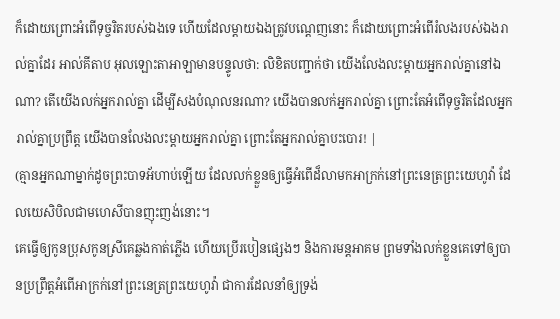ក៏ដោយព្រោះអំពើទុច្ចរិតរបស់ឯងទេ ហើយដែលម្តាយឯងត្រូវបណ្តេញនោះ ក៏ដោយព្រោះអំពើរំលងរបស់ឯងរាល់គ្នាដែរ អាល់គីតាប អុលឡោះតាអាឡាមានបន្ទូលថា: លិខិតបញ្ជាក់ថា យើងលែងលះម្ដាយអ្នករាល់គ្នានៅឯណា? តើយើងលក់អ្នករាល់គ្នា ដើម្បីសងបំណុលនរណា? យើងបានលក់អ្នករាល់គ្នា ព្រោះតែអំពើទុច្ចរិតដែលអ្នករាល់គ្នាប្រព្រឹត្ត យើងបានលែងលះម្ដាយអ្នករាល់គ្នា ព្រោះតែអ្នករាល់គ្នាបះបោរ! |
(គ្មានអ្នកណាម្នាក់ដូចព្រះបាទអ័ហាប់ឡើយ ដែលលក់ខ្លួនឲ្យធ្វើអំពើដ៏លាមកអាក្រក់នៅព្រះនេត្រព្រះយេហូវ៉ា ដែលយេសិបិលជាមហេសីបានញុះញង់នោះ។
គេធ្វើឲ្យកូនប្រុសកូនស្រីគេឆ្លងកាត់ភ្លើង ហើយប្រើរបៀនផ្សេងៗ និងការមន្តអាគម ព្រមទាំងលក់ខ្លួនគេទៅឲ្យបានប្រព្រឹត្តអំពើអាក្រក់នៅព្រះនេត្រព្រះយេហូវ៉ា ជាការដែលនាំឲ្យទ្រង់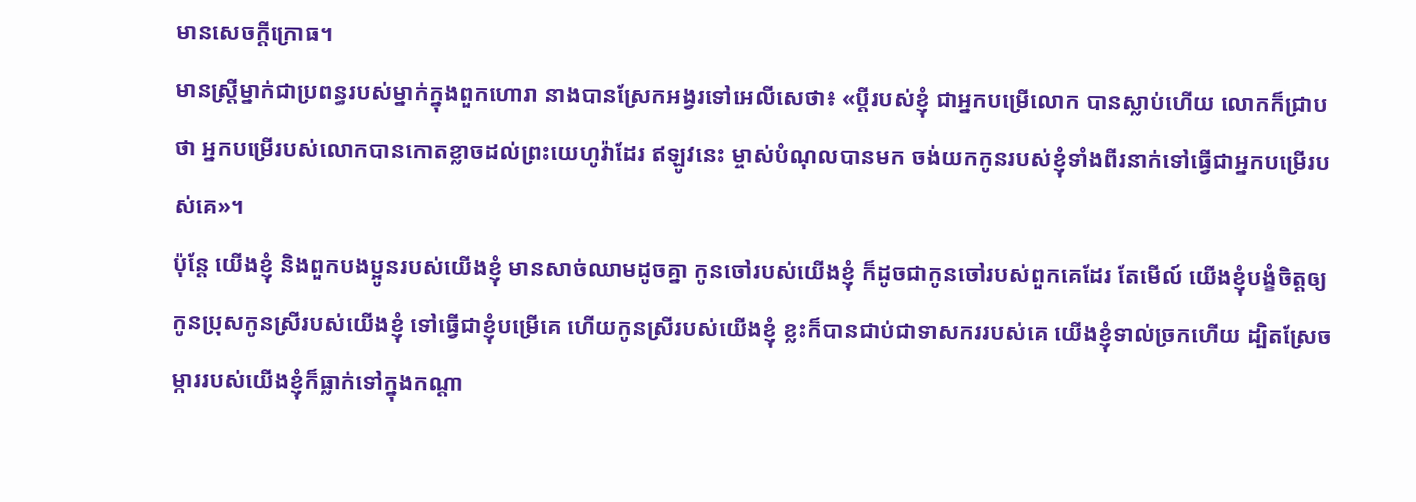មានសេចក្ដីក្រោធ។
មានស្ត្រីម្នាក់ជាប្រពន្ធរបស់ម្នាក់ក្នុងពួកហោរា នាងបានស្រែកអង្វរទៅអេលីសេថា៖ «ប្តីរបស់ខ្ញុំ ជាអ្នកបម្រើលោក បានស្លាប់ហើយ លោកក៏ជ្រាបថា អ្នកបម្រើរបស់លោកបានកោតខ្លាចដល់ព្រះយេហូវ៉ាដែរ ឥឡូវនេះ ម្ចាស់បំណុលបានមក ចង់យកកូនរបស់ខ្ញុំទាំងពីរនាក់ទៅធ្វើជាអ្នកបម្រើរបស់គេ»។
ប៉ុន្តែ យើងខ្ញុំ និងពួកបងប្អូនរបស់យើងខ្ញុំ មានសាច់ឈាមដូចគ្នា កូនចៅរបស់យើងខ្ញុំ ក៏ដូចជាកូនចៅរបស់ពួកគេដែរ តែមើល៍ យើងខ្ញុំបង្ខំចិត្តឲ្យកូនប្រុសកូនស្រីរបស់យើងខ្ញុំ ទៅធ្វើជាខ្ញុំបម្រើគេ ហើយកូនស្រីរបស់យើងខ្ញុំ ខ្លះក៏បានជាប់ជាទាសកររបស់គេ យើងខ្ញុំទាល់ច្រកហើយ ដ្បិតស្រែចម្ការរបស់យើងខ្ញុំក៏ធ្លាក់ទៅក្នុងកណ្ដា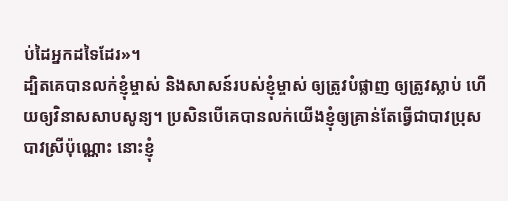ប់ដៃអ្នកដទៃដែរ»។
ដ្បិតគេបានលក់ខ្ញុំម្ចាស់ និងសាសន៍របស់ខ្ញុំម្ចាស់ ឲ្យត្រូវបំផ្លាញ ឲ្យត្រូវស្លាប់ ហើយឲ្យវិនាសសាបសូន្យ។ ប្រសិនបើគេបានលក់យើងខ្ញុំឲ្យគ្រាន់តែធ្វើជាបាវប្រុសបាវស្រីប៉ុណ្ណោះ នោះខ្ញុំ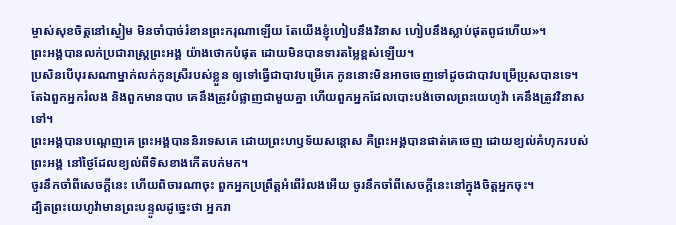ម្ចាស់សុខចិត្តនៅស្ងៀម មិនចាំបាច់រំខានព្រះករុណាឡើយ តែយើងខ្ញុំហៀបនឹងវិនាស ហៀបនឹងស្លាប់ផុតពូជហើយ»។
ព្រះអង្គបានលក់ប្រជារាស្ត្រព្រះអង្គ យ៉ាងថោកបំផុត ដោយមិនបានទារតម្លៃខ្ពស់ឡើយ។
ប្រសិនបើបុរសណាម្នាក់លក់កូនស្រីរបស់ខ្លួន ឲ្យទៅធ្វើជាបាវបម្រើគេ កូននោះមិនអាចចេញទៅដូចជាបាវបម្រើប្រុសបានទេ។
តែឯពួកអ្នករំលង និងពួកមានបាប គេនឹងត្រូវបំផ្លាញជាមួយគ្នា ហើយពួកអ្នកដែលបោះបង់ចោលព្រះយេហូវ៉ា គេនឹងត្រូវវិនាសទៅ។
ព្រះអង្គបានបណ្តេញគេ ព្រះអង្គបាននិរទេសគេ ដោយព្រះហឫទ័យសន្តោស គឺព្រះអង្គបានផាត់គេចេញ ដោយខ្យល់គំហុករបស់ព្រះអង្គ នៅថ្ងៃដែលខ្យល់ពីទិសខាងកើតបក់មក។
ចូរនឹកចាំពីសេចក្ដីនេះ ហើយពិចារណាចុះ ពួកអ្នកប្រព្រឹត្តអំពើរំលងអើយ ចូរនឹកចាំពីសេចក្ដីនេះនៅក្នុងចិត្តអ្នកចុះ។
ដ្បិតព្រះយេហូវ៉ាមានព្រះបន្ទូលដូច្នេះថា អ្នករា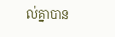ល់គ្នាបាន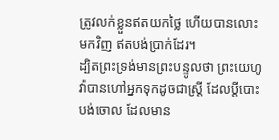ត្រូវលក់ខ្លួនឥតយកថ្លៃ ហើយបានលោះមកវិញ ឥតបង់ប្រាក់ដែរ។
ដ្បិតព្រះទ្រង់មានព្រះបន្ទូលថា ព្រះយេហូវ៉ាបានហៅអ្នកទុកដូចជាស្ត្រី ដែលប្តីបោះបង់ចោល ដែលមាន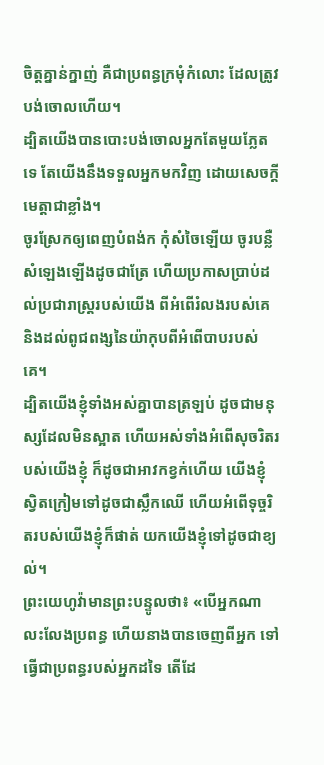ចិត្តគ្នាន់ក្នាញ់ គឺជាប្រពន្ធក្រមុំកំលោះ ដែលត្រូវបង់ចោលហើយ។
ដ្បិតយើងបានបោះបង់ចោលអ្នកតែមួយភ្លែតទេ តែយើងនឹងទទួលអ្នកមកវិញ ដោយសេចក្ដីមេត្តាជាខ្លាំង។
ចូរស្រែកឲ្យពេញបំពង់ក កុំសំចៃឡើយ ចូរបន្លឺសំឡេងឡើងដូចជាត្រែ ហើយប្រកាសប្រាប់ដល់ប្រជារាស្ត្ររបស់យើង ពីអំពើរំលងរបស់គេ និងដល់ពូជពង្សនៃយ៉ាកុបពីអំពើបាបរបស់គេ។
ដ្បិតយើងខ្ញុំទាំងអស់គ្នាបានត្រឡប់ ដូចជាមនុស្សដែលមិនស្អាត ហើយអស់ទាំងអំពើសុចរិតរបស់យើងខ្ញុំ ក៏ដូចជាអាវកខ្វក់ហើយ យើងខ្ញុំស្វិតក្រៀមទៅដូចជាស្លឹកឈើ ហើយអំពើទុច្ចរិតរបស់យើងខ្ញុំក៏ផាត់ យកយើងខ្ញុំទៅដូចជាខ្យល់។
ព្រះយេហូវ៉ាមានព្រះបន្ទូលថា៖ «បើអ្នកណាលះលែងប្រពន្ធ ហើយនាងបានចេញពីអ្នក ទៅធ្វើជាប្រពន្ធរបស់អ្នកដទៃ តើដែ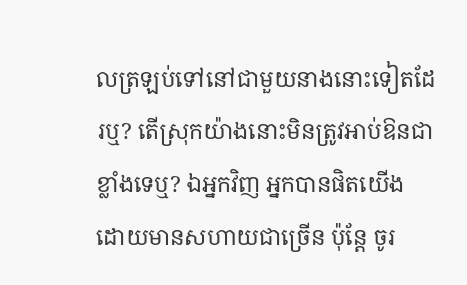លត្រឡប់ទៅនៅជាមួយនាងនោះទៀតដែរឬ? តើស្រុកយ៉ាងនោះមិនត្រូវអាប់ឱនជាខ្លាំងទេឬ? ឯអ្នកវិញ អ្នកបានផិតយើង ដោយមានសហាយជាច្រើន ប៉ុន្តែ ចូរ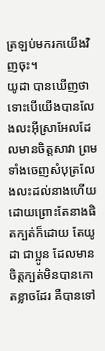ត្រឡប់មករកយើងវិញចុះ។
យូដា បានឃើញថា ទោះបើយើងបានលែងលះអ៊ីស្រាអែលដែលមានចិត្តសាវា ព្រមទាំងចេញសំបុត្រលែងលះដល់នាងហើយ ដោយព្រោះតែនាងផិតក្បត់ក៏ដោយ តែយូដា ជាប្អូន ដែលមានចិត្តក្បត់មិនបានកោតខ្លាចដែរ គឺបានទៅ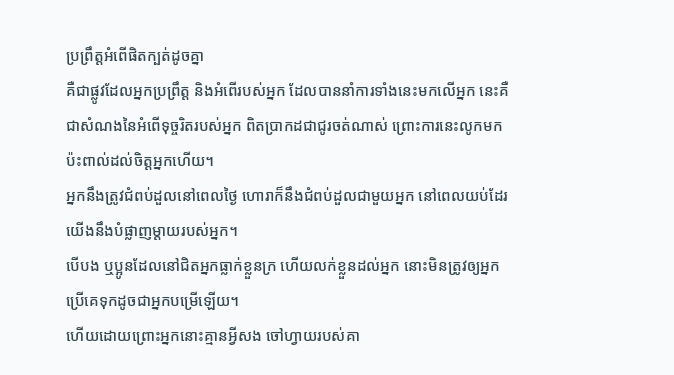ប្រព្រឹត្តអំពើផិតក្បត់ដូចគ្នា
គឺជាផ្លូវដែលអ្នកប្រព្រឹត្ត និងអំពើរបស់អ្នក ដែលបាននាំការទាំងនេះមកលើអ្នក នេះគឺជាសំណងនៃអំពើទុច្ចរិតរបស់អ្នក ពិតប្រាកដជាជូរចត់ណាស់ ព្រោះការនេះលូកមកប៉ះពាល់ដល់ចិត្តអ្នកហើយ។
អ្នកនឹងត្រូវជំពប់ដួលនៅពេលថ្ងៃ ហោរាក៏នឹងជំពប់ដួលជាមួយអ្នក នៅពេលយប់ដែរ យើងនឹងបំផ្លាញម្តាយរបស់អ្នក។
បើបង ឬប្អូនដែលនៅជិតអ្នកធ្លាក់ខ្លួនក្រ ហើយលក់ខ្លួនដល់អ្នក នោះមិនត្រូវឲ្យអ្នកប្រើគេទុកដូចជាអ្នកបម្រើឡើយ។
ហើយដោយព្រោះអ្នកនោះគ្មានអ្វីសង ចៅហ្វាយរបស់គា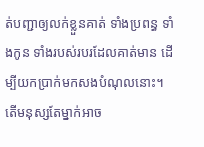ត់បញ្ជាឲ្យលក់ខ្លួនគាត់ ទាំងប្រពន្ធ ទាំងកូន ទាំងរបស់របរដែលគាត់មាន ដើម្បីយកប្រាក់មកសងបំណុលនោះ។
តើមនុស្សតែម្នាក់អាច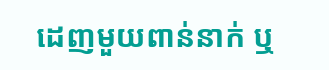ដេញមួយពាន់នាក់ ឬ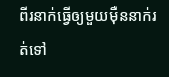ពីរនាក់ធ្វើឲ្យមួយម៉ឺននាក់រត់ទៅ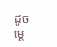ដូចម្ដេ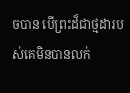ចបាន បើព្រះដ៏ជាថ្មដារបស់គេមិនបានលក់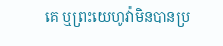គេ ឬព្រះយេហូវ៉ាមិនបានប្រ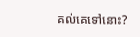គល់គេទៅនោះ?